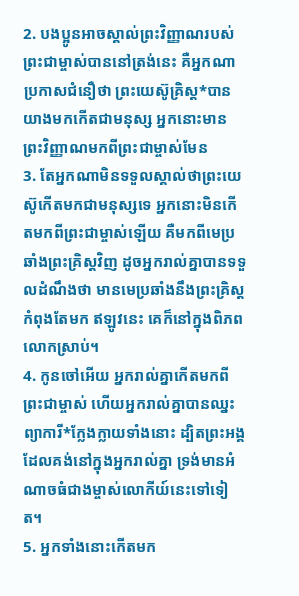2. បងប្អូនអាចស្គាល់ព្រះវិញ្ញាណរបស់ព្រះជាម្ចាស់បាននៅត្រង់នេះ គឺអ្នកណាប្រកាសជំនឿថា ព្រះយេស៊ូគ្រិស្ដ*បានយាងមកកើតជាមនុស្ស អ្នកនោះមានព្រះវិញ្ញាណមកពីព្រះជាម្ចាស់មែន
3. តែអ្នកណាមិនទទួលស្គាល់ថាព្រះយេស៊ូកើតមកជាមនុស្សទេ អ្នកនោះមិនកើតមកពីព្រះជាម្ចាស់ឡើយ គឺមកពីមេប្រឆាំងព្រះគ្រិស្ដវិញ ដូចអ្នករាល់គ្នាបានទទួលដំណឹងថា មានមេប្រឆាំងនឹងព្រះគ្រិស្ដកំពុងតែមក ឥឡូវនេះ គេក៏នៅក្នុងពិភពលោកស្រាប់។
4. កូនចៅអើយ អ្នករាល់គ្នាកើតមកពីព្រះជាម្ចាស់ ហើយអ្នករាល់គ្នាបានឈ្នះព្យាការី*ក្លែងក្លាយទាំងនោះ ដ្បិតព្រះអង្គដែលគង់នៅក្នុងអ្នករាល់គ្នា ទ្រង់មានអំណាចធំជាងម្ចាស់លោកីយ៍នេះទៅទៀត។
5. អ្នកទាំងនោះកើតមក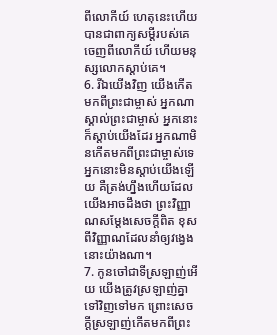ពីលោកីយ៍ ហេតុនេះហើយបានជាពាក្យសម្ដីរបស់គេចេញពីលោកីយ៍ ហើយមនុស្សលោកស្ដាប់គេ។
6. រីឯយើងវិញ យើងកើតមកពីព្រះជាម្ចាស់ អ្នកណាស្គាល់ព្រះជាម្ចាស់ អ្នកនោះក៏ស្ដាប់យើងដែរ អ្នកណាមិនកើតមកពីព្រះជាម្ចាស់ទេ អ្នកនោះមិនស្ដាប់យើងឡើយ គឺត្រង់ហ្នឹងហើយដែលយើងអាចដឹងថា ព្រះវិញ្ញាណសម្តែងសេចក្ដីពិត ខុសពីវិញ្ញាណដែលនាំឲ្យវង្វេងនោះយ៉ាងណា។
7. កូនចៅជាទីស្រឡាញ់អើយ យើងត្រូវស្រឡាញ់គ្នាទៅវិញទៅមក ព្រោះសេចក្ដីស្រឡាញ់កើតមកពីព្រះ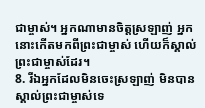ជាម្ចាស់។ អ្នកណាមានចិត្តស្រឡាញ់ អ្នកនោះកើតមកពីព្រះជាម្ចាស់ ហើយក៏ស្គាល់ព្រះជាម្ចាស់ដែរ។
8. រីឯអ្នកដែលមិនចេះស្រឡាញ់ មិនបានស្គាល់ព្រះជាម្ចាស់ទេ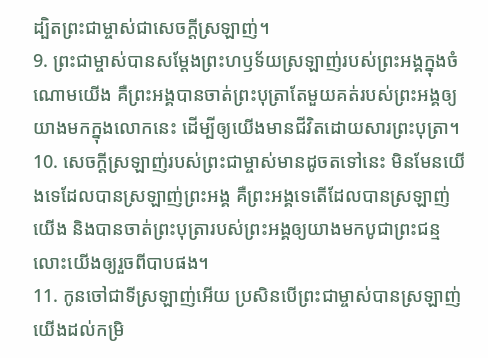ដ្បិតព្រះជាម្ចាស់ជាសេចក្ដីស្រឡាញ់។
9. ព្រះជាម្ចាស់បានសម្តែងព្រះហឫទ័យស្រឡាញ់របស់ព្រះអង្គក្នុងចំណោមយើង គឺព្រះអង្គបានចាត់ព្រះបុត្រាតែមួយគត់របស់ព្រះអង្គឲ្យយាងមកក្នុងលោកនេះ ដើម្បីឲ្យយើងមានជីវិតដោយសារព្រះបុត្រា។
10. សេចក្ដីស្រឡាញ់របស់ព្រះជាម្ចាស់មានដូចតទៅនេះ មិនមែនយើងទេដែលបានស្រឡាញ់ព្រះអង្គ គឺព្រះអង្គទេតើដែលបានស្រឡាញ់យើង និងបានចាត់ព្រះបុត្រារបស់ព្រះអង្គឲ្យយាងមកបូជាព្រះជន្ម លោះយើងឲ្យរួចពីបាបផង។
11. កូនចៅជាទីស្រឡាញ់អើយ ប្រសិនបើព្រះជាម្ចាស់បានស្រឡាញ់យើងដល់កម្រិ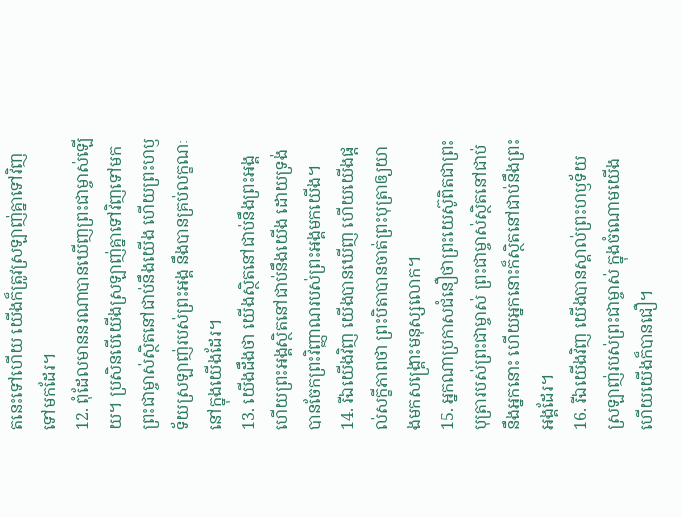តនេះទៅហើយ យើងក៏ត្រូវស្រឡាញ់គ្នាទៅវិញទៅមកដែរ។
12. ពុំដែលមាននរណាបានឃើញព្រះជាម្ចាស់ឡើយ។ ប្រសិនបើយើងស្រឡាញ់គ្នាទៅវិញទៅមក ព្រះជាម្ចាស់ស្ថិតនៅជាប់នឹងយើង ហើយព្រះហឫទ័យស្រឡាញ់របស់ព្រះអង្គ នឹងបានគ្រប់លក្ខណៈនៅក្នុងយើងដែរ។
13. យើងដឹងថា យើងស្ថិតនៅជាប់នឹងព្រះអង្គ ហើយព្រះអង្គស្ថិតនៅជាប់នឹងយើង ដោយទ្រង់បានចែកព្រះវិញ្ញាណរបស់ព្រះអង្គមកយើង។
14. រីឯយើងវិញ យើងបានឃើញ ហើយយើងផ្ដល់សក្ខីភាពថា ព្រះបិតាបានចាត់ព្រះបុត្រាឲ្យយាងមកសង្គ្រោះមនុស្សលោក។
15. អ្នកណាប្រកាសជំនឿថាព្រះយេស៊ូពិតជាព្រះបុត្រារបស់ព្រះជាម្ចាស់ ព្រះជាម្ចាស់ស្ថិតនៅជាប់នឹងអ្នកនោះ ហើយអ្នកនោះក៏ស្ថិតនៅជាប់នឹងព្រះអង្គដែរ។
16. រីឯយើងវិញ យើងបានស្គាល់ព្រះហឫទ័យស្រឡាញ់របស់ព្រះជាម្ចាស់ ក្នុងចំណោមយើង ហើយយើងក៏បានជឿ។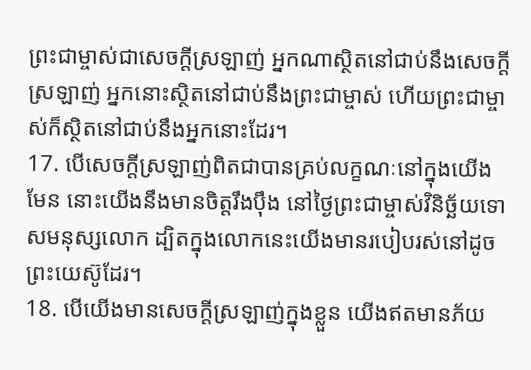ព្រះជាម្ចាស់ជាសេចក្ដីស្រឡាញ់ អ្នកណាស្ថិតនៅជាប់នឹងសេចក្ដីស្រឡាញ់ អ្នកនោះស្ថិតនៅជាប់នឹងព្រះជាម្ចាស់ ហើយព្រះជាម្ចាស់ក៏ស្ថិតនៅជាប់នឹងអ្នកនោះដែរ។
17. បើសេចក្ដីស្រឡាញ់ពិតជាបានគ្រប់លក្ខណៈនៅក្នុងយើងមែន នោះយើងនឹងមានចិត្តរឹងប៉ឹង នៅថ្ងៃព្រះជាម្ចាស់វិនិច្ឆ័យទោសមនុស្សលោក ដ្បិតក្នុងលោកនេះយើងមានរបៀបរស់នៅដូចព្រះយេស៊ូដែរ។
18. បើយើងមានសេចក្ដីស្រឡាញ់ក្នុងខ្លួន យើងឥតមានភ័យ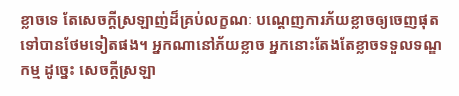ខ្លាចទេ តែសេចក្ដីស្រឡាញ់ដ៏គ្រប់លក្ខណៈ បណ្ដេញការភ័យខ្លាចឲ្យចេញផុតទៅបានថែមទៀតផង។ អ្នកណានៅភ័យខ្លាច អ្នកនោះតែងតែខ្លាចទទួលទណ្ឌកម្ម ដូច្នេះ សេចក្ដីស្រឡា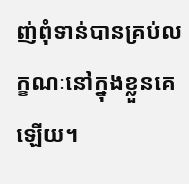ញ់ពុំទាន់បានគ្រប់លក្ខណៈនៅក្នុងខ្លួនគេឡើយ។